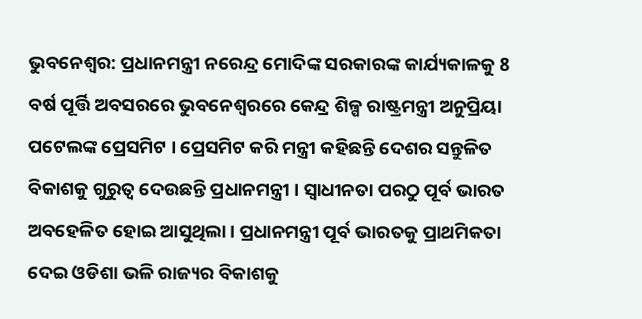ଭୁବନେଶ୍ବର: ପ୍ରଧାନମନ୍ତ୍ରୀ ନରେନ୍ଦ୍ର ମୋଦିଙ୍କ ସରକାରଙ୍କ କାର୍ଯ୍ୟକାଳକୁ 8 ବର୍ଷ ପୂର୍ତ୍ତି ଅବସରରେ ଭୁବନେଶ୍ବରରେ କେନ୍ଦ୍ର ଶିଳ୍ପ ରାଷ୍ଟ୍ରମନ୍ତ୍ରୀ ଅନୁପ୍ରିୟା ପଟେଲଙ୍କ ପ୍ରେସମିଟ । ପ୍ରେସମିଟ କରି ମନ୍ତ୍ରୀ କହିଛନ୍ତି ଦେଶର ସନ୍ତୁଳିତ ବିକାଶକୁ ଗୁରୁତ୍ୱ ଦେଉଛନ୍ତି ପ୍ରଧାନମନ୍ତ୍ରୀ । ସ୍ୱାଧୀନତା ପରଠୁ ପୂର୍ବ ଭାରତ ଅବହେଳିତ ହୋଇ ଆସୁଥିଲା । ପ୍ରଧାନମନ୍ତ୍ରୀ ପୂର୍ବ ଭାରତକୁ ପ୍ରାଥମିକତା ଦେଇ ଓଡିଶା ଭଳି ରାଜ୍ୟର ବିକାଶକୁ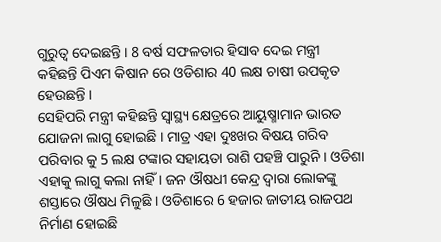ଗୁରୁତ୍ୱ ଦେଇଛନ୍ତି । 8 ବର୍ଷ ସଫଳତାର ହିସାବ ଦେଇ ମନ୍ତ୍ରୀ କହିଛନ୍ତି ପିଏମ କିଷାନ ରେ ଓଡିଶାର 40 ଲକ୍ଷ ଚାଷୀ ଉପକୃତ ହେଉଛନ୍ତି ।
ସେହିପରି ମନ୍ତ୍ରୀ କହିଛନ୍ତି ସ୍ୱାସ୍ଥ୍ୟ କ୍ଷେତ୍ରରେ ଆୟୁଷ୍ମାମାନ ଭାରତ ଯୋଜନା ଲାଗୁ ହୋଇଛି । ମାତ୍ର ଏହା ଦୁଃଖର ବିଷୟ ଗରିବ ପରିବାର କୁ 5 ଲକ୍ଷ ଟଙ୍କାର ସହାୟତା ରାଶି ପହଞ୍ଚି ପାରୁନି । ଓଡିଶା ଏହାକୁ ଲାଗୁ କଲା ନାହିଁ । ଜନ ଔଷଧୀ କେନ୍ଦ୍ର ଦ୍ୱାରା ଲୋକଙ୍କୁ ଶସ୍ତାରେ ଔଷଧ ମିଳୁଛି । ଓଡିଶାରେ 6 ହଜାର ଜାତୀୟ ରାଜପଥ ନିର୍ମାଣ ହୋଇଛି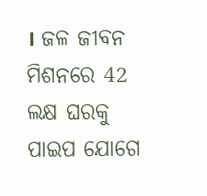। ଜଳ ଜୀବନ ମିଶନରେ 42 ଲକ୍ଷ ଘରକୁ ପାଇପ ଯୋଗେ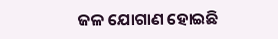ଜଳ ଯୋଗାଣ ହୋଇଛି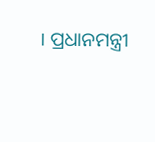। ପ୍ରଧାନମନ୍ତ୍ରୀ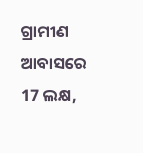ଗ୍ରାମୀଣ ଆବାସରେ 17 ଲକ୍ଷ,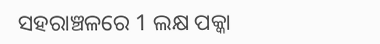ସହରାଞ୍ଚଳରେ 1 ଲକ୍ଷ ପକ୍କା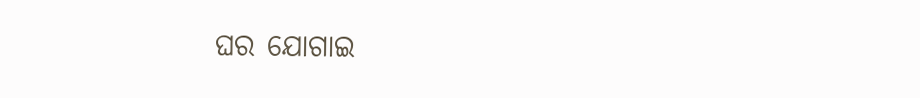ଘର ଯୋଗାଇ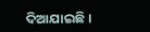ଦିଆଯାଇଛି ।